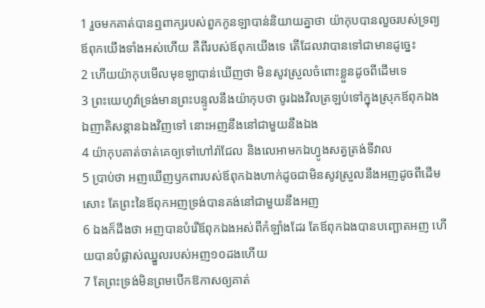1 រួចមកគាត់បានឮពាក្យរបស់ពួកកូនឡាបាន់និយាយគ្នាថា យ៉ាកុបបានលួចរបស់ទ្រព្យឪពុកយើងទាំងអស់ហើយ គឺពីរបស់ឪពុកយើងទេ តើដែលវាបានទៅជាមានដូច្នេះ
2 ហើយយ៉ាកុបមើលមុខឡាបាន់ឃើញថា មិនសូវស្រួលចំពោះខ្លួនដូចពីដើមទេ
3 ព្រះយេហូវ៉ាទ្រង់មានព្រះបន្ទូលនឹងយ៉ាកុបថា ចូរឯងវិលត្រឡប់ទៅក្នុងស្រុកឪពុកឯង ឯញាតិសន្តានឯងវិញទៅ នោះអញនឹងនៅជាមួយនឹងឯង
4 យ៉ាកុបគាត់ចាត់គេឲ្យទៅហៅរ៉ាជែល និងលេអាមកឯហ្វូងសត្វត្រង់ទីវាល
5 ប្រាប់ថា អញឃើញឫកពារបស់ឪពុកឯងហាក់ដូចជាមិនសូវស្រួលនឹងអញដូចពីដើមសោះ តែព្រះនៃឪពុកអញទ្រង់បានគង់នៅជាមួយនឹងអញ
6 ឯងក៏ដឹងថា អញបានបំរើឪពុកឯងអស់ពីកំឡាំងដែរ តែឪពុកឯងបានបញ្ឆោតអញ ហើយបានបំផ្លាស់ឈ្នួលរបស់អញ១០ដងហើយ
7 តែព្រះទ្រង់មិនព្រមបើកឱកាសឲ្យគាត់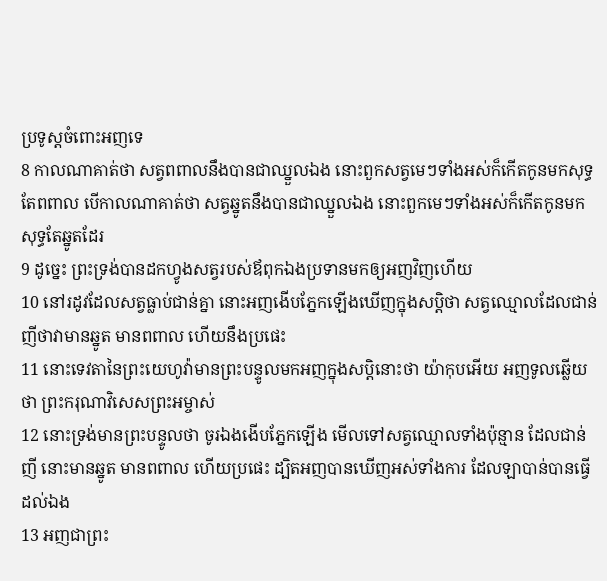ប្រទូស្តចំពោះអញទេ
8 កាលណាគាត់ថា សត្វពពាលនឹងបានជាឈ្នួលឯង នោះពួកសត្វមេៗទាំងអស់ក៏កើតកូនមកសុទ្ធតែពពាល បើកាលណាគាត់ថា សត្វឆ្នូតនឹងបានជាឈ្នួលឯង នោះពួកមេៗទាំងអស់ក៏កើតកូនមកសុទ្ធតែឆ្នូតដែរ
9 ដូច្នេះ ព្រះទ្រង់បានដកហ្វូងសត្វរបស់ឪពុកឯងប្រទានមកឲ្យអញវិញហើយ
10 នៅរដូវដែលសត្វធ្លាប់ជាន់គ្នា នោះអញងើបភ្នែកឡើងឃើញក្នុងសប្តិថា សត្វឈ្មោលដែលជាន់ញីថាវាមានឆ្នូត មានពពាល ហើយនឹងប្រផេះ
11 នោះទេវតានៃព្រះយេហូវ៉ាមានព្រះបន្ទូលមកអញក្នុងសប្តិនោះថា យ៉ាកុបអើយ អញទូលឆ្លើយថា ព្រះករុណាវិសេសព្រះអម្ចាស់
12 នោះទ្រង់មានព្រះបន្ទូលថា ចូរឯងងើបភ្នែកឡើង មើលទៅសត្វឈ្មោលទាំងប៉ុន្មាន ដែលជាន់ញី នោះមានឆ្នូត មានពពាល ហើយប្រផេះ ដ្បិតអញបានឃើញអស់ទាំងការ ដែលឡាបាន់បានធ្វើដល់ឯង
13 អញជាព្រះ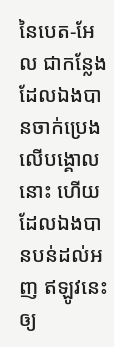នៃបេត-អែល ជាកន្លែងដែលឯងបានចាក់ប្រេងលើបង្គោលនោះ ហើយដែលឯងបានបន់ដល់អញ ឥឡូវនេះ ឲ្យ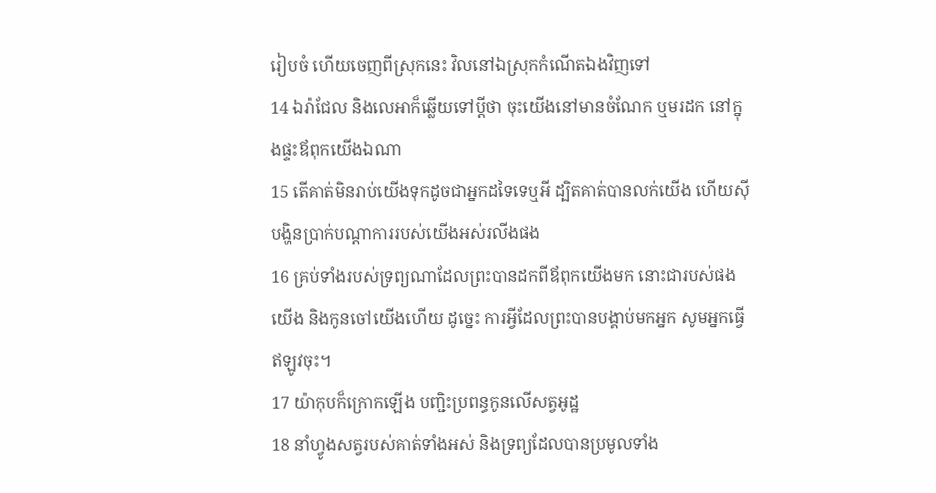រៀបចំ ហើយចេញពីស្រុកនេះ វិលនៅឯស្រុកកំណើតឯងវិញទៅ
14 ឯរ៉ាជែល និងលេអាក៏ឆ្លើយទៅប្ដីថា ចុះយើងនៅមានចំណែក ឬមរដក នៅក្នុងផ្ទះឪពុកយើងឯណា
15 តើគាត់មិនរាប់យើងទុកដូចជាអ្នកដទៃទេឬអី ដ្បិតគាត់បានលក់យើង ហើយស៊ីបង្ហិនប្រាក់បណ្តាការរបស់យើងអស់រលីងផង
16 គ្រប់ទាំងរបស់ទ្រព្យណាដែលព្រះបានដកពីឪពុកយើងមក នោះជារបស់ផងយើង និងកូនចៅយើងហើយ ដូច្នេះ ការអ្វីដែលព្រះបានបង្គាប់មកអ្នក សូមអ្នកធ្វើឥឡូវចុះ។
17 យ៉ាកុបក៏ក្រោកឡើង បញ្ជិះប្រពន្ធកូនលើសត្វអូដ្ឋ
18 នាំហ្វូងសត្វរបស់គាត់ទាំងអស់ និងទ្រព្យដែលបានប្រមូលទាំង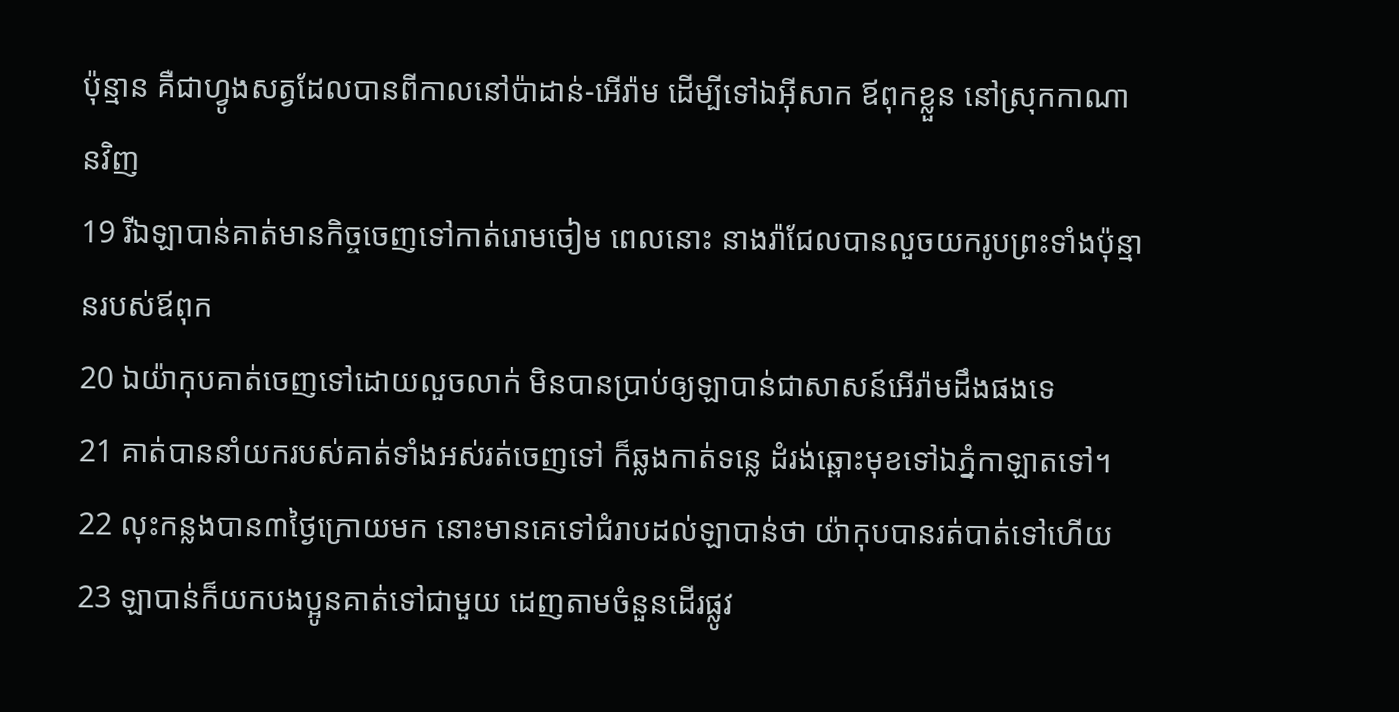ប៉ុន្មាន គឺជាហ្វូងសត្វដែលបានពីកាលនៅប៉ាដាន់-អើរ៉ាម ដើម្បីទៅឯអ៊ីសាក ឪពុកខ្លួន នៅស្រុកកាណានវិញ
19 រីឯឡាបាន់គាត់មានកិច្ចចេញទៅកាត់រោមចៀម ពេលនោះ នាងរ៉ាជែលបានលួចយករូបព្រះទាំងប៉ុន្មានរបស់ឪពុក
20 ឯយ៉ាកុបគាត់ចេញទៅដោយលួចលាក់ មិនបានប្រាប់ឲ្យឡាបាន់ជាសាសន៍អើរ៉ាមដឹងផងទេ
21 គាត់បាននាំយករបស់គាត់ទាំងអស់រត់ចេញទៅ ក៏ឆ្លងកាត់ទន្លេ ដំរង់ឆ្ពោះមុខទៅឯភ្នំកាឡាតទៅ។
22 លុះកន្លងបាន៣ថ្ងៃក្រោយមក នោះមានគេទៅជំរាបដល់ឡាបាន់ថា យ៉ាកុបបានរត់បាត់ទៅហើយ
23 ឡាបាន់ក៏យកបងប្អូនគាត់ទៅជាមួយ ដេញតាមចំនួនដើរផ្លូវ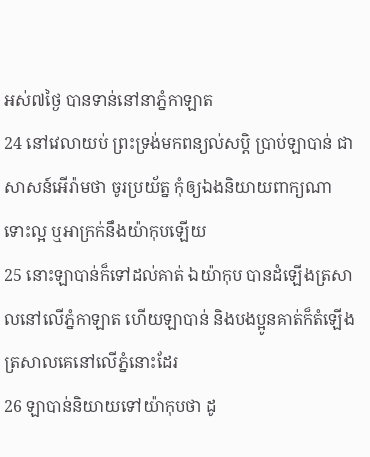អស់៧ថ្ងៃ បានទាន់នៅនាភ្នំកាឡាត
24 នៅវេលាយប់ ព្រះទ្រង់មកពន្យល់សប្តិ ប្រាប់ឡាបាន់ ជាសាសន៍អើរ៉ាមថា ចូរប្រយ័ត្ន កុំឲ្យឯងនិយាយពាក្យណា ទោះល្អ ឬអាក្រក់នឹងយ៉ាកុបឡើយ
25 នោះឡាបាន់ក៏ទៅដល់គាត់ ឯយ៉ាកុប បានដំឡើងត្រសាលនៅលើភ្នំកាឡាត ហើយឡាបាន់ និងបងប្អូនគាត់ក៏តំឡើងត្រសាលគេនៅលើភ្នំនោះដែរ
26 ឡាបាន់និយាយទៅយ៉ាកុបថា ដូ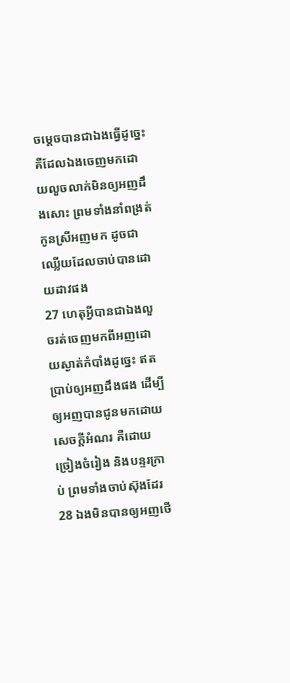ចម្តេចបានជាឯងធ្វើដូច្នេះ គឺដែលឯងចេញមកដោយលួចលាក់មិនឲ្យអញដឹងសោះ ព្រមទាំងនាំពង្រត់កូនស្រីអញមក ដូចជាឈ្លើយដែលចាប់បានដោយដាវផង
27 ហេតុអ្វីបានជាឯងលួចរត់ចេញមកពីអញដោយស្ងាត់កំបាំងដូច្នេះ ឥតប្រាប់ឲ្យអញដឹងផង ដើម្បីឲ្យអញបានជូនមកដោយសេចក្ដីអំណរ គឺដោយច្រៀងចំរៀង និងបន្ទរក្រាប់ ព្រមទាំងចាប់ស៊ុងដែរ
28 ឯងមិនបានឲ្យអញថើ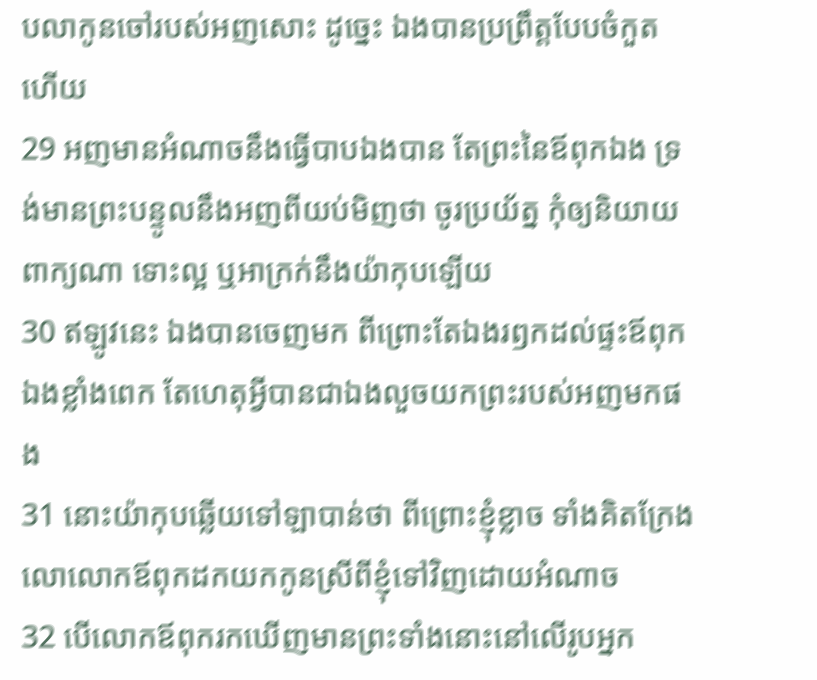បលាកូនចៅរបស់អញសោះ ដូច្នេះ ឯងបានប្រព្រឹត្តបែបចំកួតហើយ
29 អញមានអំណាចនឹងធ្វើបាបឯងបាន តែព្រះនៃឪពុកឯង ទ្រង់មានព្រះបន្ទូលនឹងអញពីយប់មិញថា ចូរប្រយ័ត្ន កុំឲ្យនិយាយពាក្យណា ទោះល្អ ឬអាក្រក់នឹងយ៉ាកុបឡើយ
30 ឥឡូវនេះ ឯងបានចេញមក ពីព្រោះតែឯងរឭកដល់ផ្ទះឪពុកឯងខ្លាំងពេក តែហេតុអ្វីបានជាឯងលួចយកព្រះរបស់អញមកផង
31 នោះយ៉ាកុបឆ្លើយទៅឡាបាន់ថា ពីព្រោះខ្ញុំខ្លាច ទាំងគិតក្រែងលោលោកឪពុកដកយកកូនស្រីពីខ្ញុំទៅវិញដោយអំណាច
32 បើលោកឪពុករកឃើញមានព្រះទាំងនោះនៅលើរូបអ្នក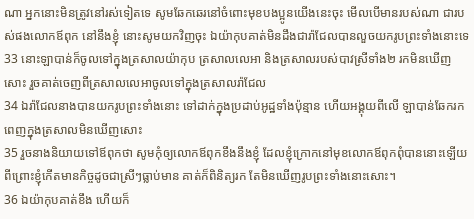ណា អ្នកនោះមិនត្រូវនៅរស់ទៀតទេ សូមឆែកឆេរនៅចំពោះមុខបងប្អូនយើងនេះចុះ មើលបើមានរបស់ណា ជារបស់ផងលោកឪពុក នៅនឹងខ្ញុំ នោះសូមយកវិញចុះ ឯយ៉ាកុបគាត់មិនដឹងជារ៉ាជែលបានលួចយករូបព្រះទាំងនោះទេ
33 នោះឡាបាន់ក៏ចូលទៅក្នុងត្រសាលយ៉ាកុប ត្រសាលលេអា និងត្រសាលរបស់បាវស្រីទាំង២ រកមិនឃើញសោះ រួចគាត់ចេញពីត្រសាលលេអាចូលទៅក្នុងត្រសាលរ៉ាជែល
34 ឯរ៉ាជែលនាងបានយករូបព្រះទាំងនោះ ទៅដាក់ក្នុងប្រដាប់អូដ្ឋទាំងប៉ុន្មាន ហើយអង្គុយពីលើ ឡាបាន់ឆែករកពេញក្នុងត្រសាលមិនឃើញសោះ
35 រួចនាងនិយាយទៅឪពុកថា សូមកុំឲ្យលោកឪពុកខឹងនឹងខ្ញុំ ដែលខ្ញុំក្រោកនៅមុខលោកឪពុកពុំបាននោះឡើយ ពីព្រោះខ្ញុំកើតមានកិច្ចដូចជាស្រីៗធ្លាប់មាន គាត់ក៏ពិនិត្យរក តែមិនឃើញរូបព្រះទាំងនោះសោះ។
36 ឯយ៉ាកុបគាត់ខឹង ហើយក៏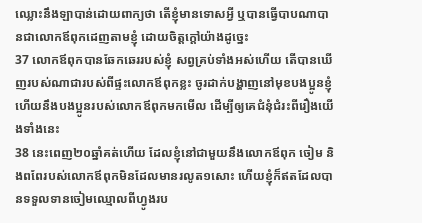ឈ្លោះនឹងឡាបាន់ដោយពាក្យថា តើខ្ញុំមានទោសអ្វី ឬបានធ្វើបាបណាបានជាលោកឪពុកដេញតាមខ្ញុំ ដោយចិត្តក្តៅយ៉ាងដូច្នេះ
37 លោកឪពុកបានឆែកឆេររបស់ខ្ញុំ សព្វគ្រប់ទាំងអស់ហើយ តើបានឃើញរបស់ណាជារបស់ពីផ្ទះលោកឪពុកខ្លះ ចូរដាក់បង្ហាញនៅមុខបងប្អូនខ្ញុំ ហើយនឹងបងប្អូនរបស់លោកឪពុកមកមើល ដើម្បីឲ្យគេជំនុំជំរះពីរឿងយើងទាំងនេះ
38 នេះពេញ២០ឆ្នាំគត់ហើយ ដែលខ្ញុំនៅជាមួយនឹងលោកឪពុក ចៀម និងពពែរបស់លោកឪពុកមិនដែលមានរលូត១សោះ ហើយខ្ញុំក៏ឥតដែលបានទទួលទានចៀមឈ្មោលពីហ្វូងរប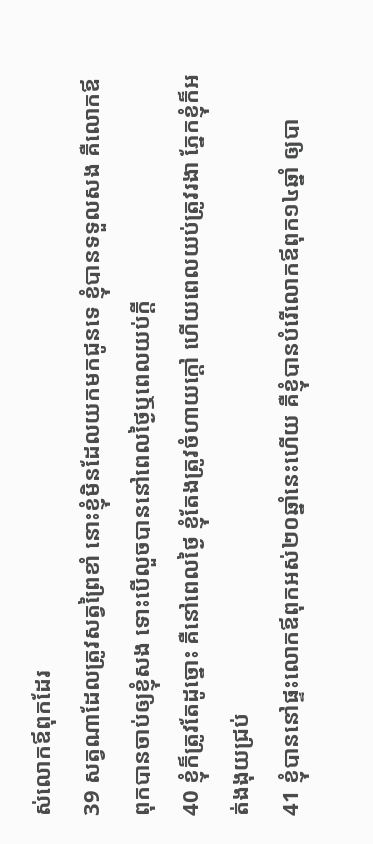ស់លោកឪពុកដែរ
39 សត្វណាដែលត្រូវសត្វព្រៃខាំ នោះខ្ញុំមិនដែលយកមកជូនទេ ខ្ញុំបានទទួលសង គឺលោកឪពុកបានចាប់ឲ្យខ្ញុំសង ទោះបើលួចបាននៅពេលថ្ងៃឬពេលយប់ក្តី
40 ខ្ញុំក៏ត្រូវតែដូច្នោះ គឺនៅពេលថ្ងៃ ខ្ញុំតែងត្រូវចំហាយក្តៅ ហើយពេលយប់ត្រូវរងា ភ្នែកខ្ញុំក៏អត់ងងុយជ្រប់
41 ខ្ញុំបាននៅផ្ទះលោកឪពុកអស់២០ឆ្នាំនេះហើយ គឺខ្ញុំបានបំរើលោកឪពុក១៤ឆ្នាំ ឲ្យបា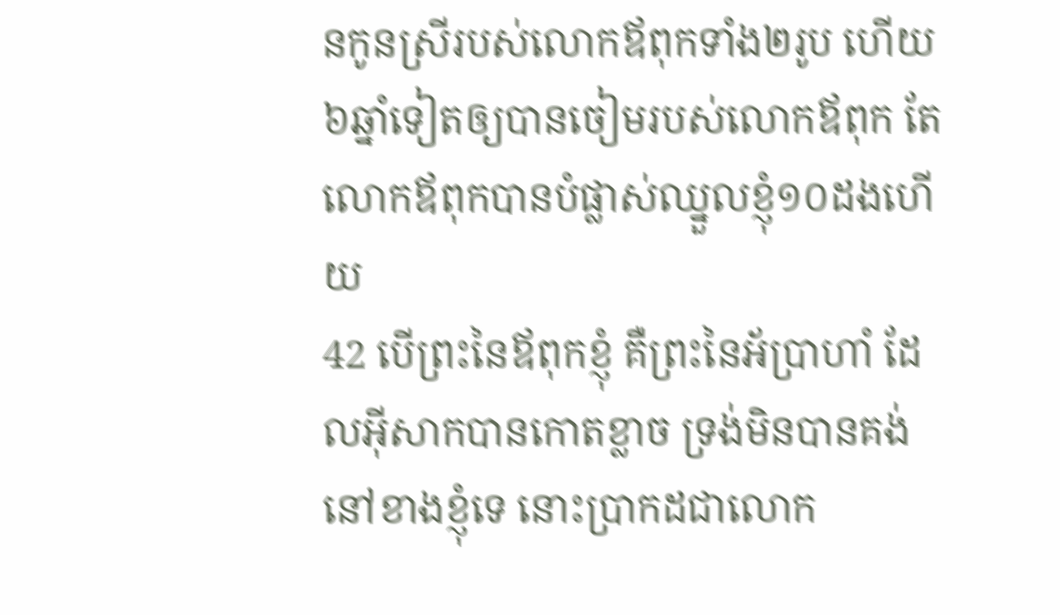នកូនស្រីរបស់លោកឪពុកទាំង២រូប ហើយ៦ឆ្នាំទៀតឲ្យបានចៀមរបស់លោកឪពុក តែលោកឪពុកបានបំផ្លាស់ឈ្នួលខ្ញុំ១០ដងហើយ
42 បើព្រះនៃឪពុកខ្ញុំ គឺព្រះនៃអ័ប្រាហាំ ដែលអ៊ីសាកបានកោតខ្លាច ទ្រង់មិនបានគង់នៅខាងខ្ញុំទេ នោះប្រាកដជាលោក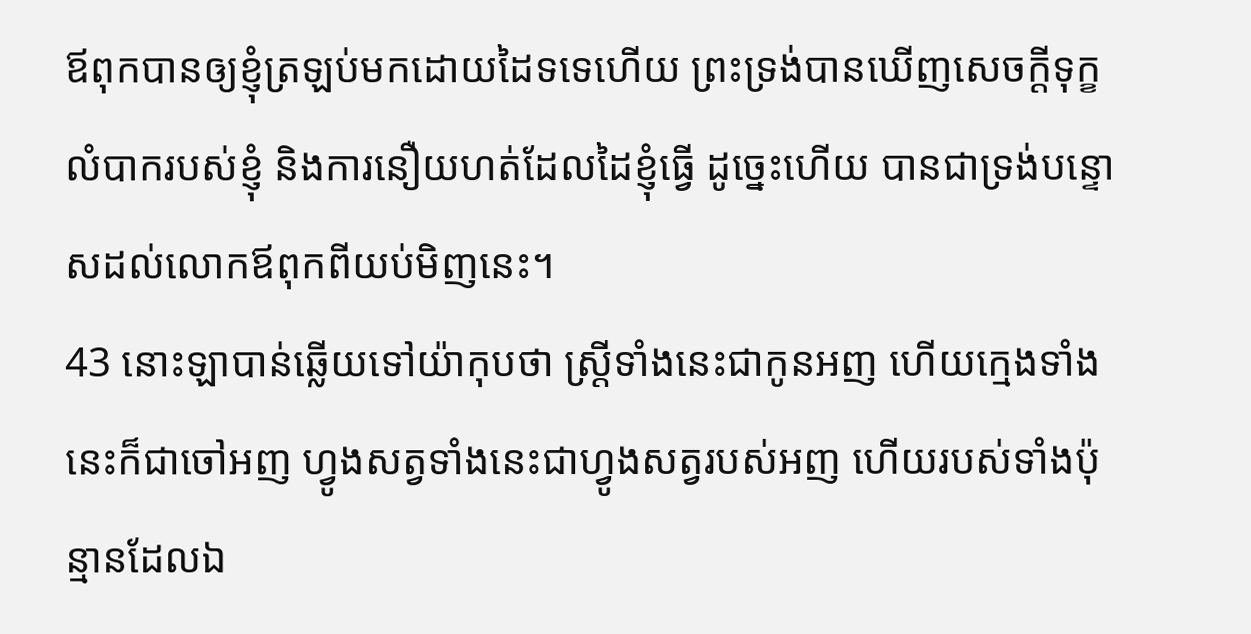ឪពុកបានឲ្យខ្ញុំត្រឡប់មកដោយដៃទទេហើយ ព្រះទ្រង់បានឃើញសេចក្ដីទុក្ខលំបាករបស់ខ្ញុំ និងការនឿយហត់ដែលដៃខ្ញុំធ្វើ ដូច្នេះហើយ បានជាទ្រង់បន្ទោសដល់លោកឪពុកពីយប់មិញនេះ។
43 នោះឡាបាន់ឆ្លើយទៅយ៉ាកុបថា ស្ត្រីទាំងនេះជាកូនអញ ហើយក្មេងទាំងនេះក៏ជាចៅអញ ហ្វូងសត្វទាំងនេះជាហ្វូងសត្វរបស់អញ ហើយរបស់ទាំងប៉ុន្មានដែលឯ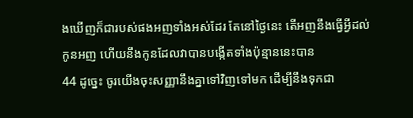ងឃើញក៏ជារបស់ផងអញទាំងអស់ដែរ តែនៅថ្ងៃនេះ តើអញនឹងធ្វើអ្វីដល់កូនអញ ហើយនឹងកូនដែលវាបានបង្កើតទាំងប៉ុន្មាននេះបាន
44 ដូច្នេះ ចូរយើងចុះសញ្ញានឹងគ្នាទៅវិញទៅមក ដើម្បីនឹងទុកជា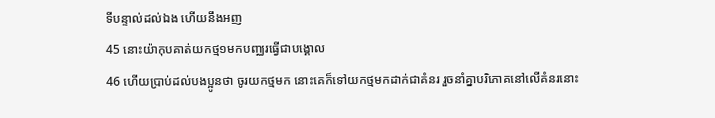ទីបន្ទាល់ដល់ឯង ហើយនឹងអញ
45 នោះយ៉ាកុបគាត់យកថ្ម១មកបញ្ឈរធ្វើជាបង្គោល
46 ហើយប្រាប់ដល់បងប្អូនថា ចូរយកថ្មមក នោះគេក៏ទៅយកថ្មមកដាក់ជាគំនរ រួចនាំគ្នាបរិភោគនៅលើគំនរនោះ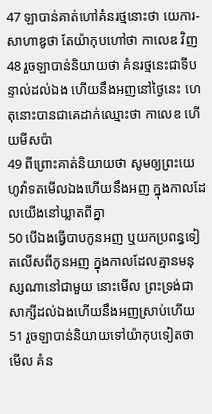47 ឡាបាន់គាត់ហៅគំនរថ្មនោះថា យេការ-សាហាឌូថា តែយ៉ាកុបហៅថា កាលេឌ វិញ
48 រួចឡាបាន់និយាយថា គំនរថ្មនេះជាទីបន្ទាល់ដល់ឯង ហើយនឹងអញនៅថ្ងៃនេះ ហេតុនោះបានជាគេដាក់ឈ្មោះថា កាលេឌ ហើយមីសប៉ា
49 ពីព្រោះគាត់និយាយថា សូមឲ្យព្រះយេហូវ៉ាទតមើលឯងហើយនឹងអញ ក្នុងកាលដែលយើងនៅឃ្លាតពីគ្នា
50 បើឯងធ្វើបាបកូនអញ ឬយកប្រពន្ធទៀតលើសពីកូនអញ ក្នុងកាលដែលគ្មានមនុស្សណានៅជាមួយ នោះមើល ព្រះទ្រង់ជាសាក្សីដល់ឯងហើយនឹងអញស្រាប់ហើយ
51 រួចឡាបាន់និយាយទៅយ៉ាកុបទៀតថា មើល គំន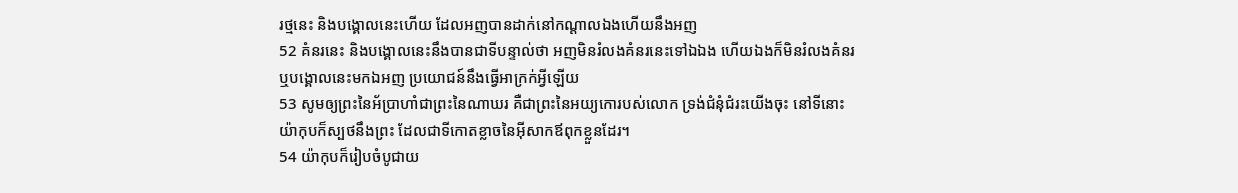រថ្មនេះ និងបង្គោលនេះហើយ ដែលអញបានដាក់នៅកណ្តាលឯងហើយនឹងអញ
52 គំនរនេះ និងបង្គោលនេះនឹងបានជាទីបន្ទាល់ថា អញមិនរំលងគំនរនេះទៅឯឯង ហើយឯងក៏មិនរំលងគំនរឬបង្គោលនេះមកឯអញ ប្រយោជន៍នឹងធ្វើអាក្រក់អ្វីឡើយ
53 សូមឲ្យព្រះនៃអ័ប្រាហាំជាព្រះនៃណាឃរ គឺជាព្រះនៃអយ្យកោរបស់លោក ទ្រង់ជំនុំជំរះយើងចុះ នៅទីនោះ យ៉ាកុបក៏ស្បថនឹងព្រះ ដែលជាទីកោតខ្លាចនៃអ៊ីសាកឪពុកខ្លួនដែរ។
54 យ៉ាកុបក៏រៀបចំបូជាយ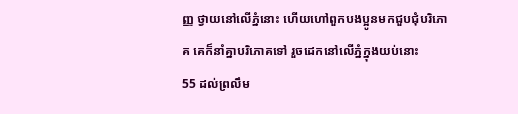ញ្ញ ថ្វាយនៅលើភ្នំនោះ ហើយហៅពួកបងប្អូនមកជួបជុំបរិភោគ គេក៏នាំគ្នាបរិភោគទៅ រួចដេកនៅលើភ្នំក្នុងយប់នោះ
55 ដល់ព្រលឹម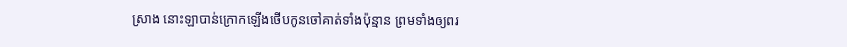ស្រាង នោះឡាបាន់ក្រោកឡើងថើបកូនចៅគាត់ទាំងប៉ុន្មាន ព្រមទាំងឲ្យពរ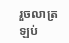រួចលាត្រឡប់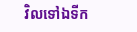វិលទៅឯទីក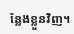ន្លែងខ្លួនវិញ។